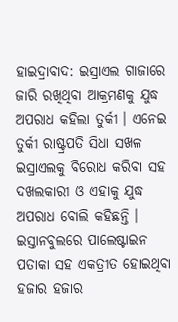ହାଇଦ୍ରାବାଦ: ଇସ୍ରାଏଲ ଗାଜାରେ ଜାରି ରଖିଥିବା ଆକ୍ରମଣକୁ ଯୁଦ୍ଧ ଅପରାଧ କହିଲା ତୁର୍କୀ । ଏନେଇ ତୁର୍କୀ ରାଷ୍ଟ୍ରପତି ସିଧା ସଖଳ ଇସ୍ରାଏଲକୁ ବିରୋଧ କରିବା ସହ ଦଖଲକାରୀ ଓ ଏହାକୁ ଯୁଦ୍ଧ ଅପରାଧ ବୋଲି କହିଛନ୍ତି । ଇସ୍ତାନବୁଲରେ ପାଲେଷ୍ଟାଇନ ପତାକା ସହ ଏକତ୍ରୀତ ହୋଇଥିବା ହଜାର ହଜାର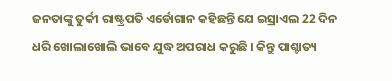ଜନତାଙ୍କୁ ତୁର୍କୀ ରାଷ୍ଟ୍ରପତି ଏର୍ଡୋଗାନ କହିଛନ୍ତି ଯେ ଇସ୍ରାଏଲ 22 ଦିନ ଧରି ଖୋଲାଖୋଲି ଭାବେ ଯୁଦ୍ଧ ଅପରାଧ କରୁଛି । କିନ୍ତୁ ପାଶ୍ଚାତ୍ୟ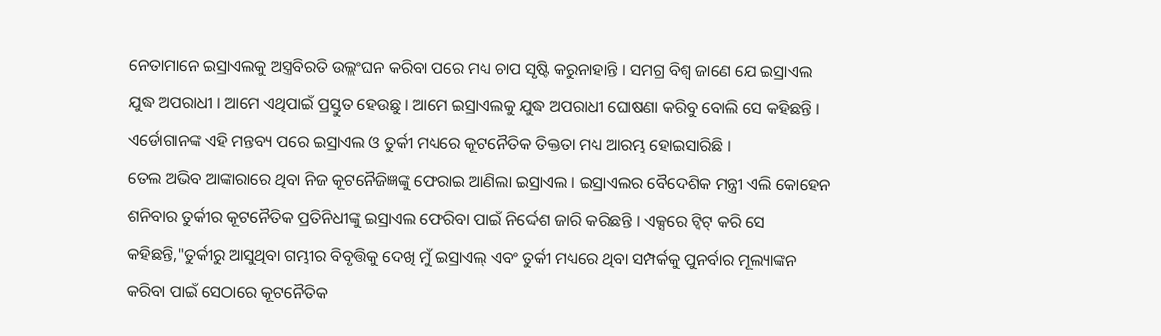ନେତାମାନେ ଇସ୍ରାଏଲକୁ ଅସ୍ତ୍ରବିରତି ଉଲ୍ଲଂଘନ କରିବା ପରେ ମଧ୍ୟ ଚାପ ସୃଷ୍ଟି କରୁନାହାନ୍ତି । ସମଗ୍ର ବିଶ୍ୱ ଜାଣେ ଯେ ଇସ୍ରାଏଲ ଯୁଦ୍ଧ ଅପରାଧୀ । ଆମେ ଏଥିପାଇଁ ପ୍ରସ୍ତୁତ ହେଉଛୁ । ଆମେ ଇସ୍ରାଏଲକୁ ଯୁଦ୍ଧ ଅପରାଧୀ ଘୋଷଣା କରିବୁ ବୋଲି ସେ କହିଛନ୍ତି । ଏର୍ଡୋଗାନଙ୍କ ଏହି ମନ୍ତବ୍ୟ ପରେ ଇସ୍ରାଏଲ ଓ ତୁର୍କୀ ମଧ୍ୟରେ କୂଟନୈତିକ ତିକ୍ତତା ମଧ୍ୟ ଆରମ୍ଭ ହୋଇସାରିଛି ।
ତେଲ ଅଭିବ ଆଙ୍କାରାରେ ଥିବା ନିଜ କୂଟନୈଜିଜ୍ଞଙ୍କୁ ଫେରାଇ ଆଣିଲା ଇସ୍ରାଏଲ । ଇସ୍ରାଏଲର ବୈଦେଶିକ ମନ୍ତ୍ରୀ ଏଲି କୋହେନ ଶନିବାର ତୁର୍କୀର କୂଟନୈତିକ ପ୍ରତିନିଧୀଙ୍କୁ ଇସ୍ରାଏଲ ଫେରିବା ପାଇଁ ନିର୍ଦ୍ଦେଶ ଜାରି କରିଛନ୍ତି । ଏକ୍ସରେ ଟ୍ବିଟ୍ କରି ସେ କହିଛନ୍ତି,"ତୁର୍କୀରୁ ଆସୁଥିବା ଗମ୍ଭୀର ବିବୃତ୍ତିକୁ ଦେଖି ମୁଁ ଇସ୍ରାଏଲ୍ ଏବଂ ତୁର୍କୀ ମଧ୍ୟରେ ଥିବା ସମ୍ପର୍କକୁ ପୁନର୍ବାର ମୂଲ୍ୟାଙ୍କନ କରିବା ପାଇଁ ସେଠାରେ କୂଟନୈତିକ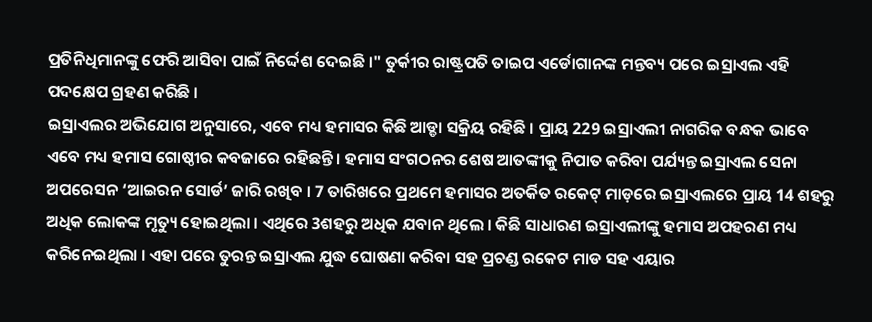ପ୍ରତିନିଧିମାନଙ୍କୁ ଫେରି ଆସିବା ପାଇଁ ନିର୍ଦ୍ଦେଶ ଦେଇଛି ।" ତୁର୍କୀର ରାଷ୍ଟ୍ରପତି ତାଇପ ଏର୍ଡୋଗାନଙ୍କ ମନ୍ତବ୍ୟ ପରେ ଇସ୍ରାଏଲ ଏହି ପଦକ୍ଷେପ ଗ୍ରହଣ କରିଛି ।
ଇସ୍ରାଏଲର ଅଭିଯୋଗ ଅନୁସାରେ, ଏବେ ମଧ୍ୟ ହମାସର କିଛି ଆଡ୍ଡା ସକ୍ରିୟ ରହିଛି । ପ୍ରାୟ 229 ଇସ୍ରାଏଲୀ ନାଗରିକ ବନ୍ଧକ ଭାବେ ଏବେ ମଧ୍ୟ ହମାସ ଗୋଷ୍ଠୀର କବଜାରେ ରହିଛନ୍ତି । ହମାସ ସଂଗଠନର ଶେଷ ଆତଙ୍କୀକୁ ନିପାତ କରିବା ପର୍ଯ୍ୟନ୍ତ ଇସ୍ରାଏଲ ସେନା ଅପରେସନ ‘ଆଇରନ ସୋର୍ଡ’ ଜାରି ରଖିବ । 7 ତାରିଖରେ ପ୍ରଥମେ ହମାସର ଅତର୍କିତ ରକେଟ୍ ମାଡ଼ରେ ଇସ୍ରାଏଲରେ ପ୍ରାୟ 14 ଶହରୁ ଅଧିକ ଲୋକଙ୍କ ମୃତ୍ୟୁ ହୋଇଥିଲା । ଏଥିରେ 3ଶହରୁ ଅଧିକ ଯବାନ ଥିଲେ । କିଛି ସାଧାରଣ ଇସ୍ରାଏଲୀଙ୍କୁ ହମାସ ଅପହରଣ ମଧ୍ୟ କରିନେଇଥିଲା । ଏହା ପରେ ତୁରନ୍ତ ଇସ୍ରାଏଲ ଯୁଦ୍ଧ ଘୋଷଣା କରିବା ସହ ପ୍ରଚଣ୍ଡ ରକେଟ ମାଡ ସହ ଏୟାର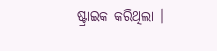ଷ୍ଟ୍ରାଇକ କରିଥିଲା ।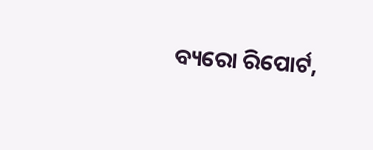ବ୍ୟରୋ ରିପୋର୍ଟ,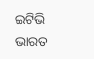ଇଟିଭି ଭାରତ